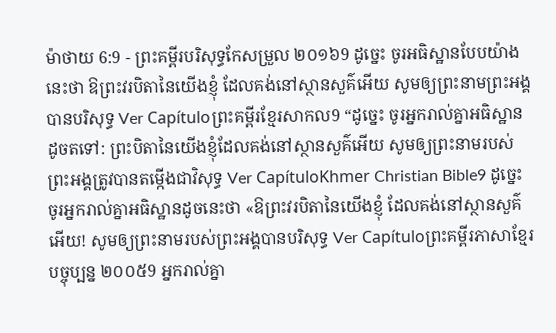ម៉ាថាយ 6:9 - ព្រះគម្ពីរបរិសុទ្ធកែសម្រួល ២០១៦9 ដូច្នេះ ចូរអធិស្ឋានបែបយ៉ាងនេះថា ឱព្រះវរបិតានៃយើងខ្ញុំ ដែលគង់នៅស្ថានសួគ៌អើយ សូមឲ្យព្រះនាមព្រះអង្គបានបរិសុទ្ធ Ver Capítuloព្រះគម្ពីរខ្មែរសាកល9 “ដូច្នេះ ចូរអ្នករាល់គ្នាអធិស្ឋានដូចតទៅ: ព្រះបិតានៃយើងខ្ញុំដែលគង់នៅស្ថានសួគ៌អើយ សូមឲ្យព្រះនាមរបស់ព្រះអង្គត្រូវបានតម្កើងជាវិសុទ្ធ Ver CapítuloKhmer Christian Bible9 ដូច្នេះ ចូរអ្នករាល់គ្នាអធិស្ឋានដូចនេះថា «ឱព្រះវរបិតានៃយើងខ្ញុំ ដែលគង់នៅស្ថានសួគ៌អើយ! សូមឲ្យព្រះនាមរបស់ព្រះអង្គបានបរិសុទ្ធ Ver Capítuloព្រះគម្ពីរភាសាខ្មែរបច្ចុប្បន្ន ២០០៥9 អ្នករាល់គ្នា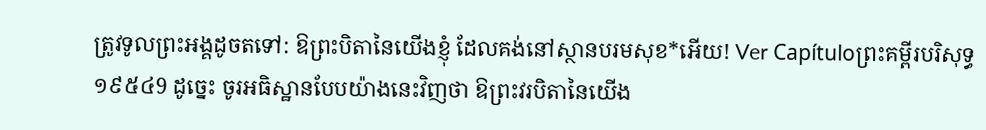ត្រូវទូលព្រះអង្គដូចតទៅ: ឱព្រះបិតានៃយើងខ្ញុំ ដែលគង់នៅស្ថានបរមសុខ*អើយ! Ver Capítuloព្រះគម្ពីរបរិសុទ្ធ ១៩៥៤9 ដូច្នេះ ចូរអធិស្ឋានបែបយ៉ាងនេះវិញថា ឱព្រះវរបិតានៃយើង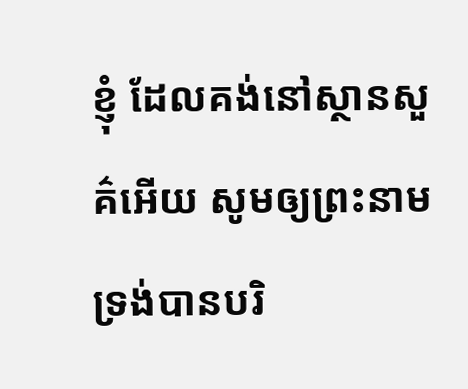ខ្ញុំ ដែលគង់នៅស្ថានសួគ៌អើយ សូមឲ្យព្រះនាមទ្រង់បានបរិ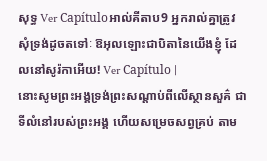សុទ្ធ Ver Capítuloអាល់គីតាប9 អ្នករាល់គ្នាត្រូវសុំទ្រង់ដូចតទៅៈ ឱអុលឡោះជាបិតានៃយើងខ្ញុំ ដែលនៅសូរ៉កាអើយ! Ver Capítulo |
នោះសូមព្រះអង្គទ្រង់ព្រះសណ្ដាប់ពីលើស្ថានសួគ៌ ជាទីលំនៅរបស់ព្រះអង្គ ហើយសម្រេចសព្វគ្រប់ តាម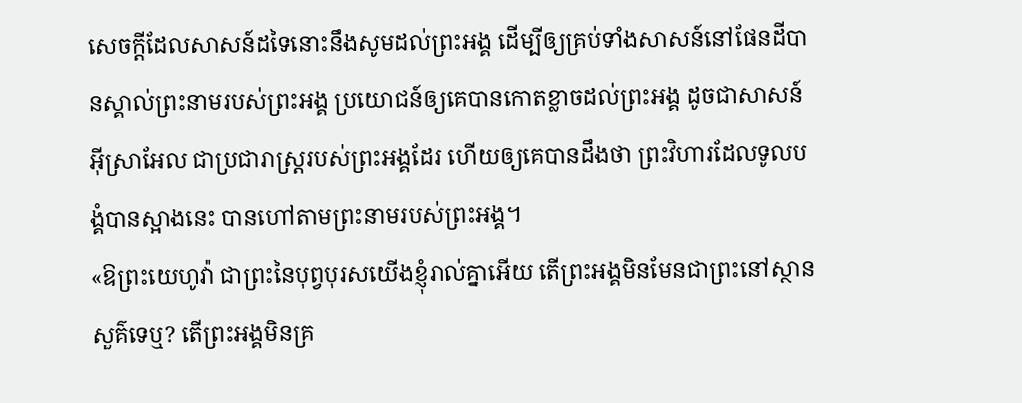សេចក្ដីដែលសាសន៍ដទៃនោះនឹងសូមដល់ព្រះអង្គ ដើម្បីឲ្យគ្រប់ទាំងសាសន៍នៅផែនដីបានស្គាល់ព្រះនាមរបស់ព្រះអង្គ ប្រយោជន៍ឲ្យគេបានកោតខ្លាចដល់ព្រះអង្គ ដូចជាសាសន៍អ៊ីស្រាអែល ជាប្រជារាស្ត្ររបស់ព្រះអង្គដែរ ហើយឲ្យគេបានដឹងថា ព្រះវិហារដែលទូលបង្គំបានស្អាងនេះ បានហៅតាមព្រះនាមរបស់ព្រះអង្គ។
«ឱព្រះយេហូវ៉ា ជាព្រះនៃបុព្វបុរសយើងខ្ញុំរាល់គ្នាអើយ តើព្រះអង្គមិនមែនជាព្រះនៅស្ថានសួគ៌ទេឬ? តើព្រះអង្គមិនគ្រ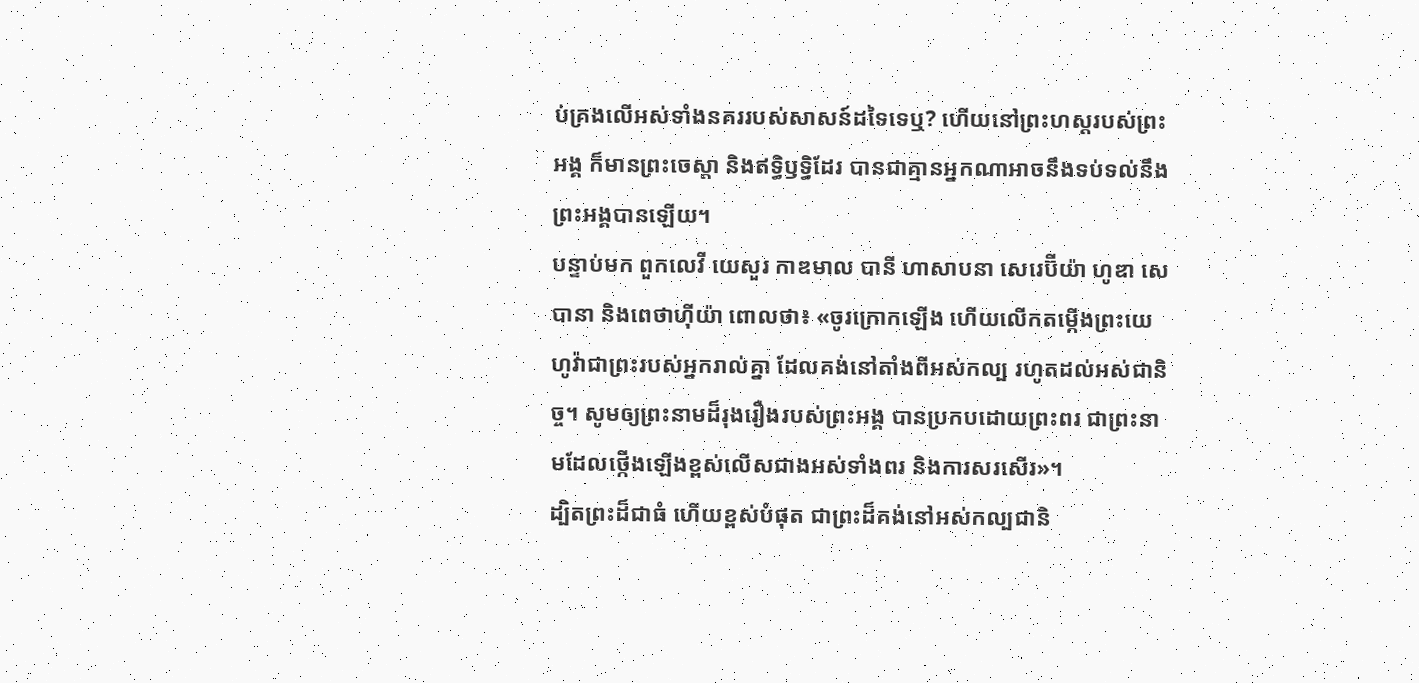ប់គ្រងលើអស់ទាំងនគររបស់សាសន៍ដទៃទេឬ? ហើយនៅព្រះហស្តរបស់ព្រះអង្គ ក៏មានព្រះចេស្តា និងឥទ្ធិឫទ្ធិដែរ បានជាគ្មានអ្នកណាអាចនឹងទប់ទល់នឹងព្រះអង្គបានឡើយ។
បន្ទាប់មក ពួកលេវី យេសួរ កាឌមាល បានី ហាសាបនា សេរេប៊ីយ៉ា ហូឌា សេបានា និងពេថាហ៊ីយ៉ា ពោលថា៖ «ចូរក្រោកឡើង ហើយលើកតម្កើងព្រះយេហូវ៉ាជាព្រះរបស់អ្នករាល់គ្នា ដែលគង់នៅតាំងពីអស់កល្ប រហូតដល់អស់ជានិច្ច។ សូមឲ្យព្រះនាមដ៏រុងរឿងរបស់ព្រះអង្គ បានប្រកបដោយព្រះពរ ជាព្រះនាមដែលថ្កើងឡើងខ្ពស់លើសជាងអស់ទាំងពរ និងការសរសើរ»។
ដ្បិតព្រះដ៏ជាធំ ហើយខ្ពស់បំផុត ជាព្រះដ៏គង់នៅអស់កល្បជានិ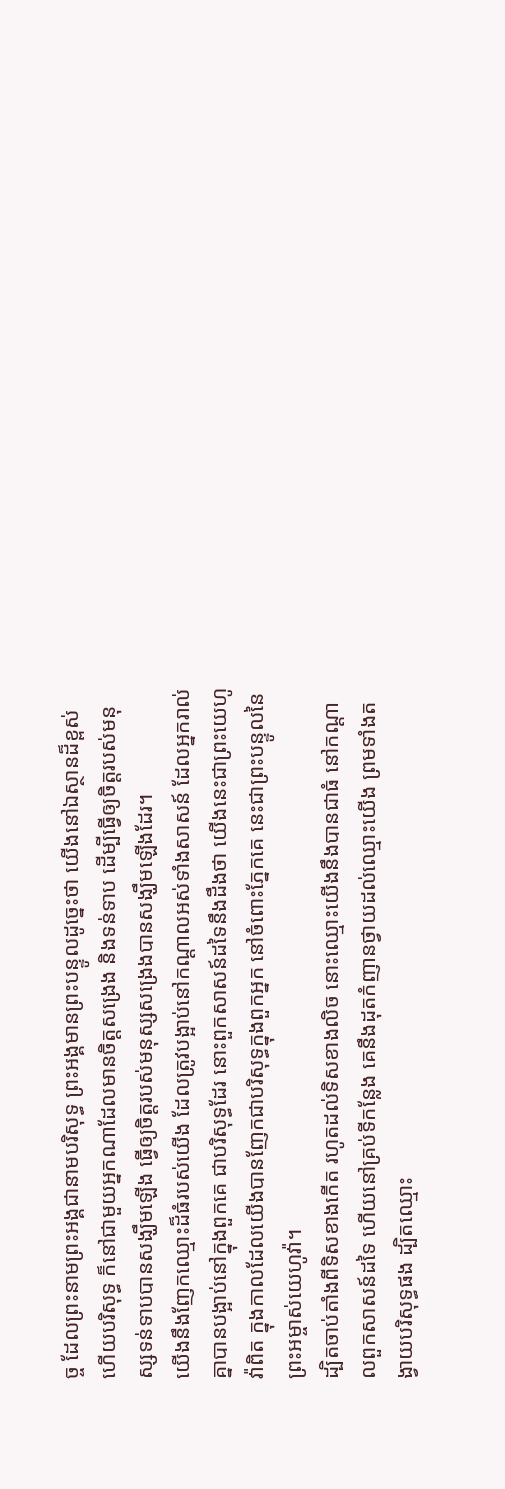ច្ច ដែលព្រះនាមព្រះអង្គជានាមបរិសុទ្ធ ព្រះអង្គមានព្រះបន្ទូលដូច្នេះថា យើងនៅឯស្ថានដ៏ខ្ពស់ ហើយបរិសុទ្ធ ក៏នៅជាមួយអ្នកណាដែលមានចិត្តសង្រេង និងទន់ទាប ដើម្បីធ្វើឲ្យចិត្តរបស់មនុស្សទន់ទាបបានសង្ឃឹមឡើង ធ្វើឲ្យចិត្តរបស់មនុស្សសង្រេងបានសង្ឃឹមឡើងដែរ។
យើងនឹងញែកឈ្មោះដ៏ធំរបស់យើង ដែលត្រូវបង្អាប់នៅកណ្ដាលអស់ទាំងសាសន៍ ដែលអ្នករាល់គ្នាបានបង្អាប់នៅក្នុងពួកគេ ជាបរិសុទ្ធដែរ នោះពួកសាសន៍ដទៃនឹងដឹងថា យើងនេះជាព្រះយេហូវ៉ាពិត ក្នុងកាលដែលយើងបានញែកជាបរិសុទ្ធក្នុងពួកអ្នក នៅចំពោះភ្នែកគេ នេះជាព្រះបន្ទូលនៃព្រះអម្ចាស់យេហូវ៉ា។
ដ្បិតចាប់តាំងពីទិសខាងកើត រហូតដល់ទិសខាងលិច នោះឈ្មោះយើងនឹងបានជាធំ នៅកណ្ដាលពួកសាសន៍ដទៃ ហើយនៅគ្រប់ទីកន្លែង គេនឹងដុតកំញានថ្វាយដល់ឈ្មោះយើង ព្រមទាំងតង្វាយបរិសុទ្ធផង ដ្បិតឈ្មោះ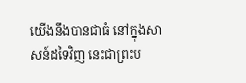យើងនឹងបានជាធំ នៅក្នុងសាសន៍ដទៃវិញ នេះជាព្រះប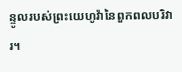ន្ទូលរបស់ព្រះយេហូវ៉ានៃពួកពលបរិវារ។